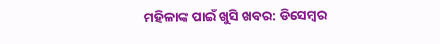ମହିଳାଙ୍କ ପାଇଁ ଖୁସି ଖବର: ଡିସେମ୍ବର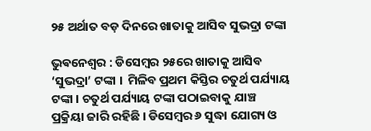୨୫ ଅର୍ଥାତ ବଡ଼ ଦିନରେ ଖାତାକୁ ଆସିବ ସୁଭଦ୍ରା ଟଙ୍କା

ଭୁଵନେଶ୍ଵର : ଡିସେମ୍ବର ୨୫ରେ ଖାତାକୁ ଆସିବ ‘ସୁଭଦ୍ରା’ ଟଙ୍କା ।  ମିଳିବ ପ୍ରଥମ କିସ୍ତିର ଚତୁର୍ଥ ପର୍ଯ୍ୟାୟ ଟଙ୍କା । ଚତୁର୍ଥ ପର୍ଯ୍ୟାୟ ଟଙ୍କା ପଠାଇବାକୁ ଯାଞ୍ଚ ପ୍ରକ୍ରିୟା ଜାରି ରହିଛି । ଡିସେମ୍ବର ୬ ସୁଦ୍ଧା ଯୋଗ୍ୟ ଓ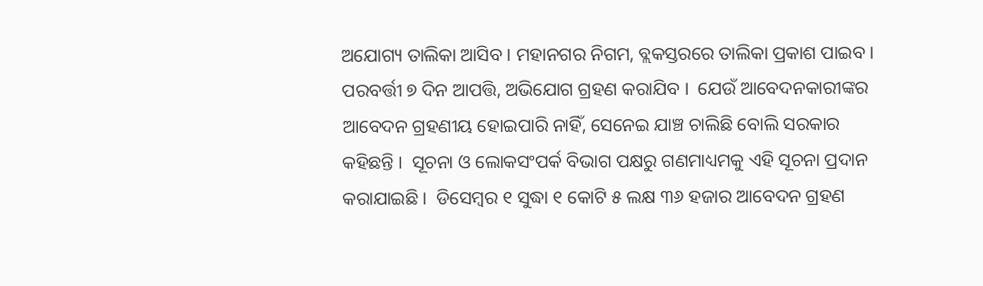ଅଯୋଗ୍ୟ ତାଲିକା ଆସିବ । ମହାନଗର ନିଗମ, ବ୍ଲକସ୍ତରରେ ତାଲିକା ପ୍ରକାଶ ପାଇବ । ପରବର୍ତ୍ତୀ ୭ ଦିନ ଆପତ୍ତି, ଅଭିଯୋଗ ଗ୍ରହଣ କରାଯିବ ।  ଯେଉଁ ଆବେଦନକାରୀଙ୍କର ଆବେଦନ ଗ୍ରହଣୀୟ ହୋଇପାରି ନାହିଁ, ସେନେଇ ଯାଞ୍ଚ ଚାଲିଛି ବୋଲି ସରକାର କହିଛନ୍ତି ।  ସୂଚନା ଓ ଲୋକସଂପର୍କ ବିଭାଗ ପକ୍ଷରୁ ଗଣମାଧ୍ୟମକୁ ଏହି ସୂଚନା ପ୍ରଦାନ କରାଯାଇଛି ।  ଡିସେମ୍ବର ୧ ସୁଦ୍ଧା ୧ କୋଟି ୫ ଲକ୍ଷ ୩୬ ହଜାର ଆବେଦନ ଗ୍ରହଣ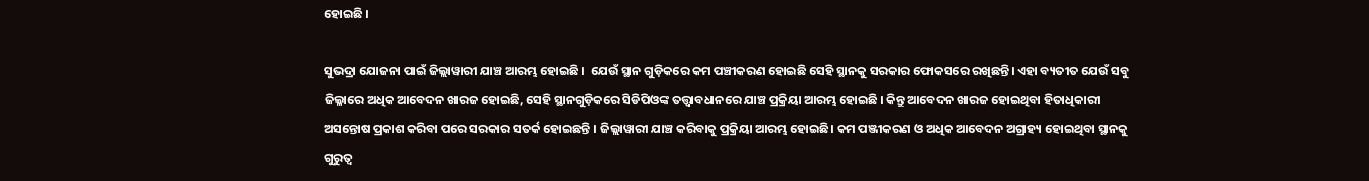ହୋଇଛି ।

ସୁଭଦ୍ରା ଯୋଜନା ପାଇଁ ଜିଲ୍ଲାୱାରୀ ଯାଞ୍ଚ ଆରମ୍ଭ ହୋଇଛି ।  ଯେଉଁ ସ୍ଥାନ ଗୁଡ଼ିକରେ କମ ପଞ୍ଚୀକରଣ ହୋଇଛି ସେହି ସ୍ଥାନକୁ ସରକାର ଫୋକସରେ ରଖିଛନ୍ତି। ଏହା ବ୍ୟତୀତ ଯେଉଁ ସବୁ ଜିଲ୍ଳାରେ ଅଧିକ ଆବେଦନ ଖାରଜ ହୋଇଛି, ସେହି ସ୍ଥାନଗୁଡ଼ିକରେ ସିଡିପିଓଙ୍କ ତତ୍ତ୍ୱାବଧାନରେ ଯାଞ୍ଚ ପ୍ରକ୍ରିୟା ଆରମ୍ଭ ହୋଇଛି । କିନ୍ତୁ ଆବେଦନ ଖାରଜ ହୋଇଥିବା ହିତାଧିକାରୀ ଅସନ୍ତୋଷ ପ୍ରକାଶ କରିବା ପରେ ସରକାର ସତର୍କ ହୋଇଛନ୍ତି । ଜିଲ୍ଲାୱାରୀ ଯାଞ୍ଚ କରିବାକୁ ପ୍ରକ୍ରିୟା ଆରମ୍ଭ ହୋଇଛି। କମ ପଞ୍ଜୀକରଣ ଓ ଅଧିକ ଆବେଦନ ଅଗ୍ରାହ୍ୟ ହୋଇଥିବା ସ୍ଥାନକୁ ଗୁରୁତ୍ୱ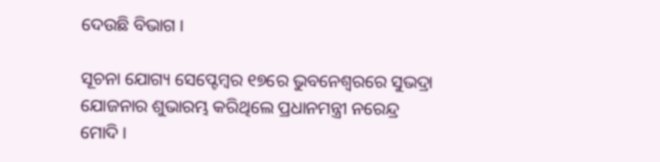ଦେଉଛି ବିଭାଗ ।

ସୂଚନା ଯୋଗ୍ୟ ସେପ୍ଟେମ୍ବର ୧୭ରେ ଭୁବନେଶ୍ବରରେ ସୁଭଦ୍ରା ଯୋଜନାର ଶୁଭାରମ୍ଭ କରିଥିଲେ ପ୍ରଧାନମନ୍ତ୍ରୀ ନରେନ୍ଦ୍ର ମୋଦି ।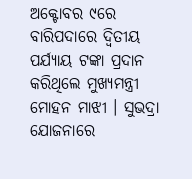ଅକ୍ଟୋବର ୯ରେ ବାରିପଦାରେ ଦ୍ବିତୀୟ ପର୍ଯ୍ୟାୟ ଟଙ୍କା ପ୍ରଦାନ କରିଥିଲେ ମୁଖ୍ୟମନ୍ତ୍ରୀ ମୋହନ ମାଝୀ । ସୁଭଦ୍ରା ଯୋଜନାରେ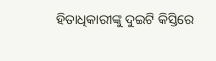ହିତାଧିକାରୀଙ୍କୁ ଦୁଇଟି କିସ୍ତିରେ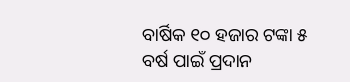ବାର୍ଷିକ ୧୦ ହଜାର ଟଙ୍କା ୫ ବର୍ଷ ପାଇଁ ପ୍ରଦାନ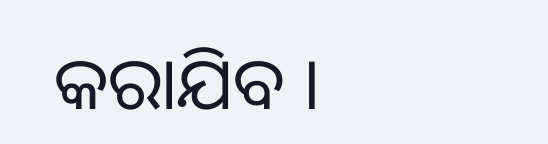କରାଯିବ ।